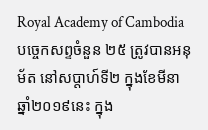Royal Academy of Cambodia
បច្ចេកសព្ទចំនួន ២៥ ត្រូវបានអនុម័ត នៅសប្តាហ៍ទី២ ក្នុងខែមីនា ឆ្នាំ២០១៩នេះ ក្នុង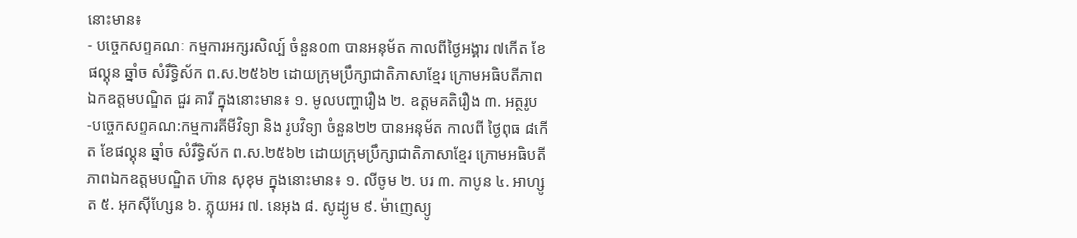នោះមាន៖
- បច្ចេកសព្ទគណៈ កម្មការអក្សរសិល្ប៍ ចំនួន០៣ បានអនុម័ត កាលពីថ្ងៃអង្គារ ៧កើត ខែផល្គុន ឆ្នាំច សំរឹទ្ធិស័ក ព.ស.២៥៦២ ដោយក្រុមប្រឹក្សាជាតិភាសាខ្មែរ ក្រោមអធិបតីភាពឯកឧត្តមបណ្ឌិត ជួរ គារី ក្នុងនោះមាន៖ ១. មូលបញ្ហារឿង ២. ឧត្តមគតិរឿង ៣. អត្ថរូប
-បច្ចេកសព្ទគណ:កម្មការគីមីវិទ្យា និង រូបវិទ្យា ចំនួន២២ បានអនុម័ត កាលពី ថ្ងៃពុធ ៨កើត ខែផល្គុន ឆ្នាំច សំរឹទ្ធិស័ក ព.ស.២៥៦២ ដោយក្រុមប្រឹក្សាជាតិភាសាខ្មែរ ក្រោមអធិបតីភាពឯកឧត្តមបណ្ឌិត ហ៊ាន សុខុម ក្នុងនោះមាន៖ ១. លីចូម ២. បរ ៣. កាបូន ៤. អាហ្សូត ៥. អុកស៊ីហ្សែន ៦. ភ្លុយអរ ៧. នេអុង ៨. សូដ្យូម ៩. ម៉ាញេស្យូ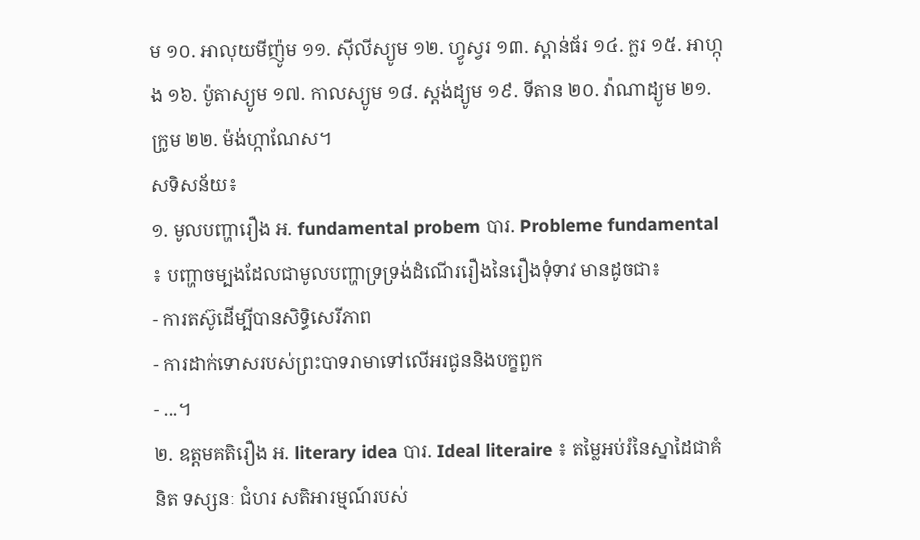ម ១០. អាលុយមីញ៉ូម ១១. ស៊ីលីស្យូម ១២. ហ្វូស្វរ ១៣. ស្ពាន់ធ័រ ១៤. ក្លរ ១៥. អាហ្កុង ១៦. ប៉ូតាស្យូម ១៧. កាលស្យូម ១៨. ស្តង់ដ្យូម ១៩. ទីតាន ២០. វ៉ាណាដ្យូម ២១. ក្រូម ២២. ម៉ង់ហ្កាណែស។
សទិសន័យ៖
១. មូលបញ្ហារឿង អ. fundamental probem បារ. Probleme fundamental ៖ បញ្ហាចម្បងដែលជាមូលបញ្ហាទ្រទ្រង់ដំណើររឿងនៃរឿងទុំទាវ មានដូចជា៖
- ការតស៊ូដើម្បីបានសិទ្ធិសេរីភាព
- ការដាក់ទោសរបស់ព្រះបាទរាមាទៅលើអរជូននិងបក្ខពួក
- ...។
២. ឧត្តមគតិរឿង អ. literary idea បារ. Ideal literaire ៖ តម្លៃអប់រំនៃស្នាដៃជាគំនិត ទស្សនៈ ជំហរ សតិអារម្មណ៍របស់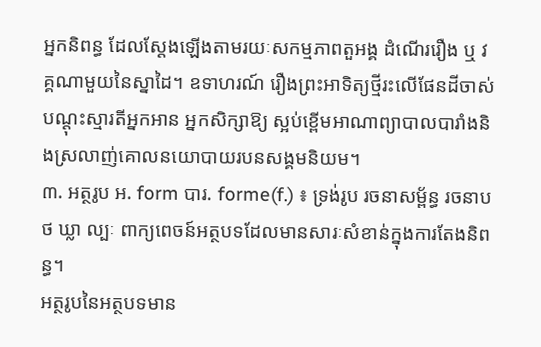អ្នកនិពន្ធ ដែលស្តែងឡើងតាមរយៈសកម្មភាពតួអង្គ ដំណើររឿង ឬ វគ្គណាមួយនៃស្នាដៃ។ ឧទាហរណ៍ រឿងព្រះអាទិត្យថ្មីរះលើផែនដីចាស់ បណ្តុះស្មារតីអ្នកអាន អ្នកសិក្សាឱ្យ ស្អប់ខ្ពើមអាណាព្យាបាលបារាំងនិងស្រលាញ់គោលនយោបាយរបនសង្គមនិយម។
៣. អត្ថរូប អ. form បារ. forme(f.) ៖ ទ្រង់រូប រចនាសម្ព័ន្ធ រចនាបថ ឃ្លា ល្បៈ ពាក្យពេចន៍អត្ថបទដែលមានសារៈសំខាន់ក្នុងការតែងនិពន្ធ។
អត្ថរូបនៃអត្ថបទមាន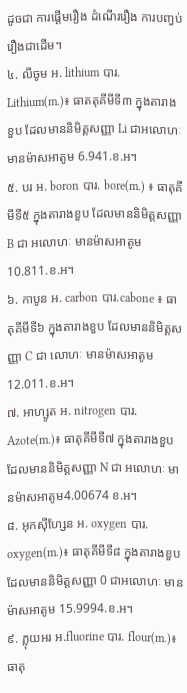ដូចជា ការផ្តើមរឿង ដំណើររឿង ការបញ្វប់រឿងជាដើម។
៤. លីចូម អ. lithium បារ. Lithium(m.)៖ ធាតតុគីមីទី៣ ក្នុងតារាងខួប ដែលមាននិមិត្តសញ្ញា Li ជាអលោហៈ មានម៉ាសអាតូម 6.941.ខ.អ។
៥. បរ អ. boron បារ. bore(m.) ៖ ធាតុគីមីទី៥ ក្នុងតារាងខួប ដែលមាននិមិត្តសញ្ញា B ជា អលោហៈ មានម៉ាសអាតូម10.811.ខ.អ។
៦. កាបូន អ. carbon បារ.cabone ៖ ធាតុគីមីទី៦ ក្នុងតារាងខួប ដែលមាននិមិត្តសញ្ញា C ជា លោហៈ មានម៉ាសអាតូម 12.011.ខ.អ។
៧. អាហ្សូត អ. nitrogen បារ. Azote(m.)៖ ធាតុគីមីទី៧ ក្នុងតារាងខួប ដែលមាននិមិត្តសញ្ញា N ជា អលោហៈ មានម៉ាសអាតូម4.00674 ខ.អ។
៨. អុកស៊ីហ្សែន អ. oxygen បារ. oxygen(m.)៖ ធាតុគីមីទី៨ ក្នុងតារាងខួប ដែលមាននិមិត្តសញ្ញា 0 ជាអលោហៈ មានម៉ាសអាតូម 15.9994.ខ.អ។
៩. ភ្លុយអរ អ.fluorine បារ. flour(m.)៖ ធាតុ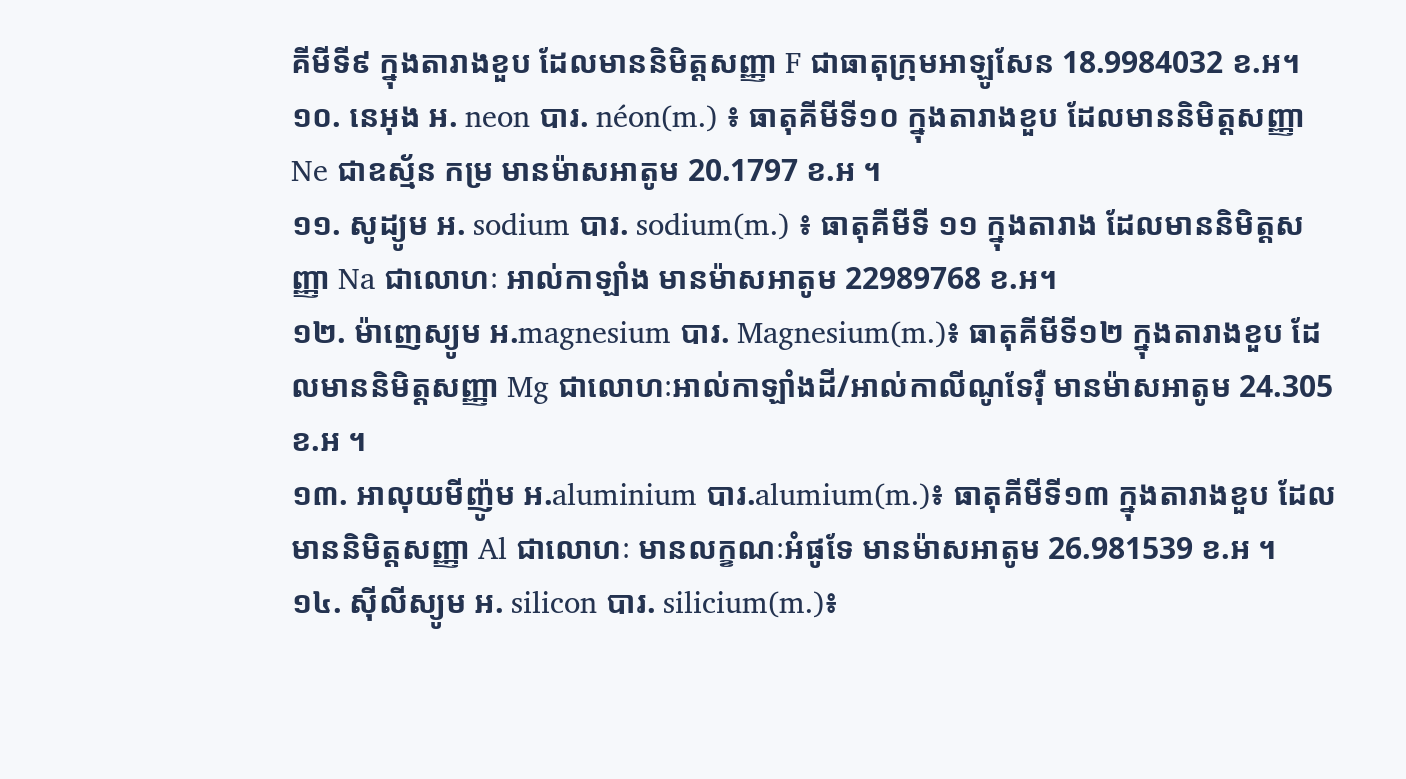គីមីទី៩ ក្នុងតារាងខួប ដែលមាននិមិត្តសញ្ញា F ជាធាតុក្រុមអាឡូសែន 18.9984032 ខ.អ។
១០. នេអុង អ. neon បារ. néon(m.) ៖ ធាតុគីមីទី១០ ក្នុងតារាងខួប ដែលមាននិមិត្តសញ្ញា Ne ជាឧស្ម័ន កម្រ មានម៉ាសអាតូម 20.1797 ខ.អ ។
១១. សូដ្យូម អ. sodium បារ. sodium(m.) ៖ ធាតុគីមីទី ១១ ក្នុងតារាង ដែលមាននិមិត្តសញ្ញា Na ជាលោហៈ អាល់កាឡាំង មានម៉ាសអាតូម 22989768 ខ.អ។
១២. ម៉ាញេស្យូម អ.magnesium បារ. Magnesium(m.)៖ ធាតុគីមីទី១២ ក្នុងតារាងខួប ដែលមាននិមិត្តសញ្ញា Mg ជាលោហៈអាល់កាឡាំងដី/អាល់កាលីណូទែរ៉ឺ មានម៉ាសអាតូម 24.305 ខ.អ ។
១៣. អាលុយមីញ៉ូម អ.aluminium បារ.alumium(m.)៖ ធាតុគីមីទី១៣ ក្នុងតារាងខួប ដែលមាននិមិត្តសញ្ញា Al ជាលោហៈ មានលក្ខណៈអំផូទែ មានម៉ាសអាតូម 26.981539 ខ.អ ។
១៤. ស៊ីលីស្យូម អ. silicon បារ. silicium(m.)៖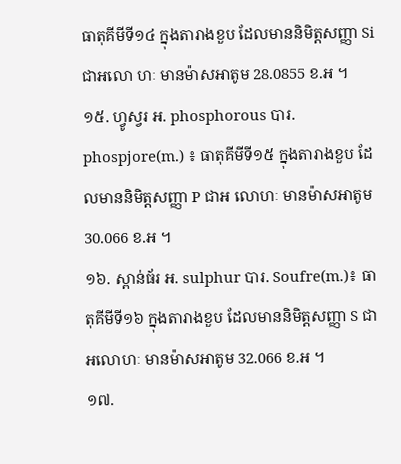ធាតុគីមីទី១៤ ក្នុងតារាងខួប ដែលមាននិមិត្តសញ្ញា Si ជាអលោ ហៈ មានម៉ាសអាតូម 28.0855 ខ.អ ។
១៥. ហ្វូស្វរ អ. phosphorous បារ. phospjore(m.) ៖ ធាតុគីមីទី១៥ ក្នុងតារាងខួប ដែលមាននិមិត្តសញ្ញា P ជាអ លោហៈ មានម៉ាសអាតូម 30.066 ខ.អ ។
១៦. ស្ពាន់ធ័រ អ. sulphur បារ. Soufre(m.)៖ ធាតុគីមីទី១៦ ក្នុងតារាងខួប ដែលមាននិមិត្តសញ្ញា S ជាអលោហៈ មានម៉ាសអាតូម 32.066 ខ.អ ។
១៧.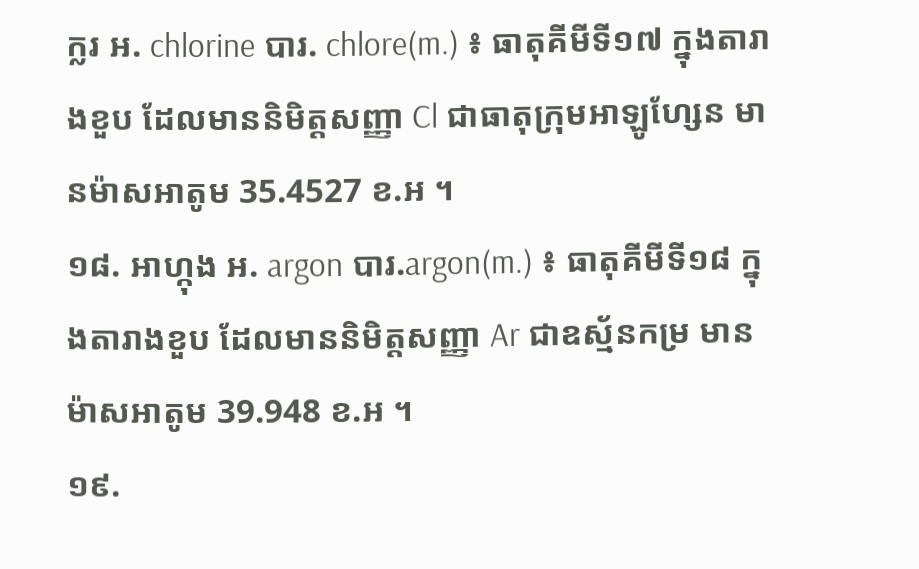ក្លរ អ. chlorine បារ. chlore(m.) ៖ ធាតុគីមីទី១៧ ក្នុងតារាងខួប ដែលមាននិមិត្តសញ្ញា Cl ជាធាតុក្រុមអាឡូហ្សែន មានម៉ាសអាតូម 35.4527 ខ.អ ។
១៨. អាហ្កុង អ. argon បារ.argon(m.) ៖ ធាតុគីមីទី១៨ ក្នុងតារាងខួប ដែលមាននិមិត្តសញ្ញា Ar ជាឧស្ម័នកម្រ មានម៉ាសអាតូម 39.948 ខ.អ ។
១៩.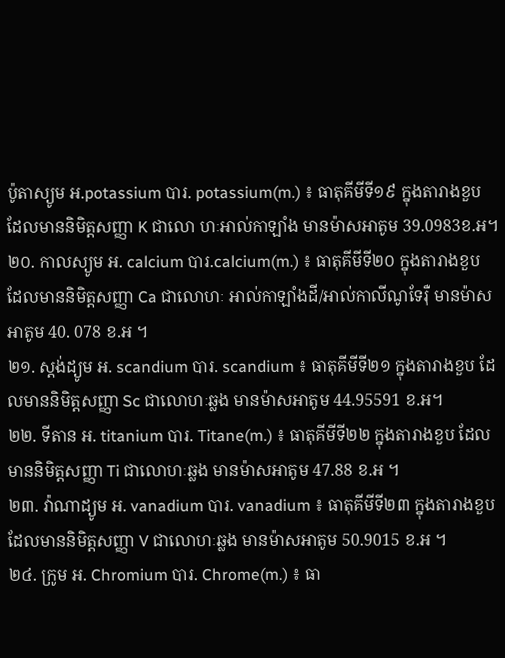ប៉ូតាស្យូម អ.potassium បារ. potassium(m.) ៖ ធាតុគីមីទី១៩ ក្នុងតារាងខួប ដែលមាននិមិត្តសញ្ញា K ជាលោ ហៈអាល់កាឡាំង មានម៉ាសអាតូម 39.0983ខ.អ។
២០. កាលស្យូម អ. calcium បារ.calcium(m.) ៖ ធាតុគីមីទី២០ ក្នុងតារាងខួប ដែលមាននិមិត្តសញ្ញា Ca ជាលោហៈ អាល់កាឡាំងដី/អាល់កាលីណូទែរ៉ឺ មានម៉ាសអាតូម 40. 078 ខ.អ ។
២១. ស្តង់ដ្យូម អ. scandium បារ. scandium ៖ ធាតុគីមីទី២១ ក្នុងតារាងខួប ដែលមាននិមិត្តសញ្ញា Sc ជាលោហៈឆ្លង មានម៉ាសអាតូម 44.95591 ខ.អ។
២២. ទីតាន អ. titanium បារ. Titane(m.) ៖ ធាតុគីមីទី២២ ក្នុងតារាងខួប ដែលមាននិមិត្តសញ្ញា Ti ជាលោហៈឆ្លង មានម៉ាសអាតូម 47.88 ខ.អ ។
២៣. វ៉ាណាដ្យូម អ. vanadium បារ. vanadium ៖ ធាតុគីមីទី២៣ ក្នុងតារាងខួប ដែលមាននិមិត្តសញ្ញា V ជាលោហៈឆ្លង មានម៉ាសអាតូម 50.9015 ខ.អ ។
២៤. ក្រូម អ. Chromium បារ. Chrome(m.) ៖ ធា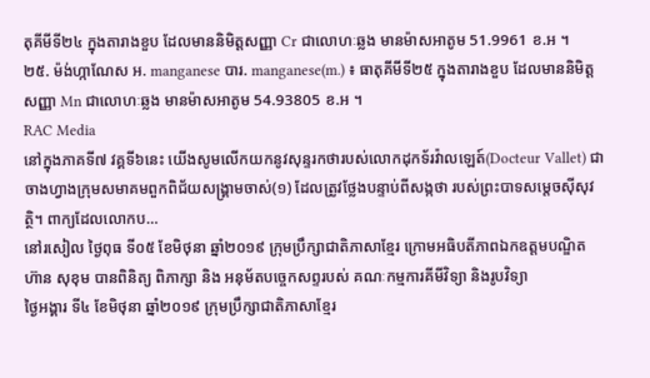តុគីមីទី២៤ ក្នុងតារាងខួប ដែលមាននិមិត្តសញ្ញា Cr ជាលោហៈឆ្លង មានម៉ាសអាតូម 51.9961 ខ.អ ។
២៥. ម៉ង់ហ្កាណែស អ. manganese បារ. manganese(m.) ៖ ធាតុគីមីទី២៥ ក្នុងតារាងខួប ដែលមាននិមិត្តសញ្ញា Mn ជាលោហៈឆ្លង មានម៉ាសអាតូម 54.93805 ខ.អ ។
RAC Media
នៅក្នុងភាគទី៧ វគ្គទី៦នេះ យើងសូមលើកយកនូវសុន្ទរកថារបស់លោកដុកទ័រវ៉ាលឡេត៍(Docteur Vallet) ជាចាងហ្វាងក្រុមសមាគមពួកពិជ័យសង្គ្រាមចាស់(១) ដែលត្រូវថ្លែងបន្ទាប់ពីសង្កថា របស់ព្រះបាទសម្តេចស៊ីសុវត្ថិ។ ពាក្យដែលលោកប...
នៅរសៀល ថ្ងៃពុធ ទី០៥ ខែមិថុនា ឆ្នាំ២០១៩ ក្រុមប្រឹក្សាជាតិភាសាខ្មែរ ក្រោមអធិបតីភាពឯកឧត្តមបណ្ឌិត ហ៊ាន សុខុម បានពិនិត្យ ពិភាក្សា និង អនុម័តបច្ចេកសព្ទរបស់ គណៈកម្មការគីមីវិទ្យា និងរូបវិទ្យា
ថ្ងៃអង្គារ ទី៤ ខែមិថុនា ឆ្នាំ២០១៩ ក្រុមប្រឹក្សាជាតិភាសាខ្មែរ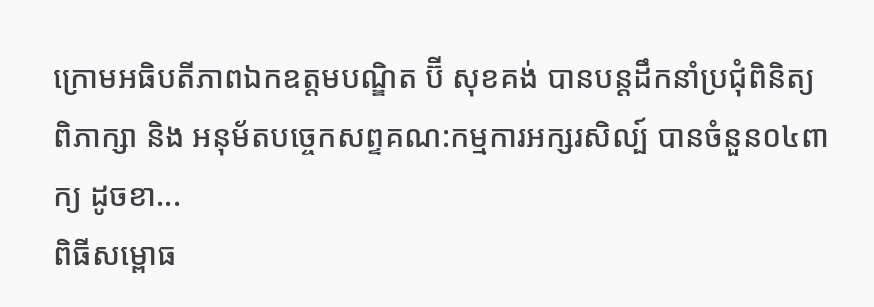ក្រោមអធិបតីភាពឯកឧត្តមបណ្ឌិត ប៊ី សុខគង់ បានបន្តដឹកនាំប្រជុំពិនិត្យ ពិភាក្សា និង អនុម័តបច្ចេកសព្ទគណ:កម្មការអក្សរសិល្ប៍ បានចំនួន០៤ពាក្យ ដូចខា...
ពិធីសម្ពោធ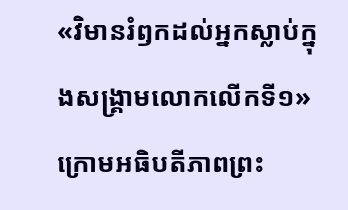«វិមានរំឭកដល់អ្នកស្លាប់ក្នុងសង្គ្រាមលោកលើកទី១» ក្រោមអធិបតីភាពព្រះ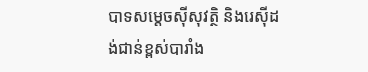បាទសម្តេចស៊ីសុវត្ថិ និងរេស៊ីដង់ជាន់ខ្ពស់បារាំង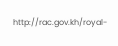http://rac.gov.kh/royal-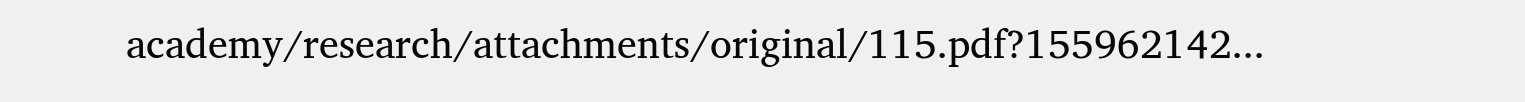academy/research/attachments/original/115.pdf?155962142...